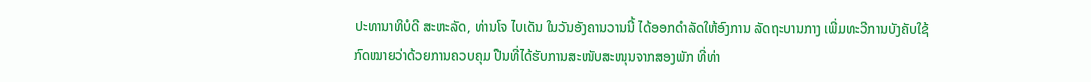ປະທານາທິບໍດີ ສະຫະລັດ, ທ່ານໂຈ ໄບເດັນ ໃນວັນອັງຄານວານນີ້ ໄດ້ອອກດຳລັດໃຫ້ອົງການ ລັດຖະບານກາງ ເພີ່ມທະວີການບັງຄັບໃຊ້ກົດໝາຍວ່າດ້ວຍການຄວບຄຸມ ປືນທີ່ໄດ້ຮັບການສະໜັບສະໜຸນຈາກສອງພັກ ທີ່ທ່າ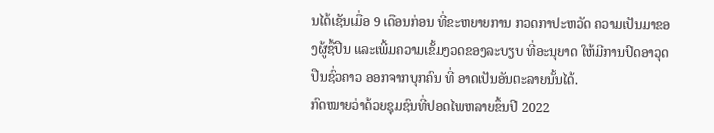ນໄດ້ເຊັນເມື່ອ 9 ເດືອນກ່ອນ ທີ່ຂະຫຍາຍການ ກວດກາປະຫວັດ ຄວາມເປັນມາຂອງຜູ້ຊື້ປືນ ແລະເພີ້ມຄວາມເຂັ້ມງວດຂອງລະບຽບ ທີ່ອະນຸຍາດ ໃຫ້ມີການປົດອາວຸດປືນຊົ່ວຄາວ ອອກຈາກບຸກຄົນ ທີ່ ອາດເປັນອັນຕະລາຍນັ້ນໄດ້.
ກົດໝາຍວ່າດ້ວຍຊຸມຊົນທີ່ປອດໄພຫລາຍຂຶ້ນປີ 2022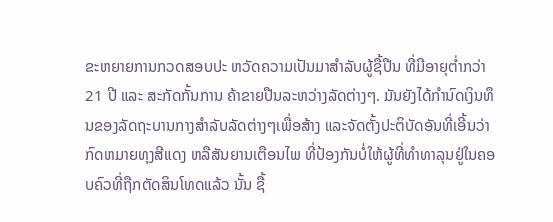ຂະຫຍາຍການກວດສອບປະ ຫວັດຄວາມເປັນມາສຳລັບຜູ້ຊື້ປືນ ທີ່ມີອາຍຸຕ່ຳກວ່າ 21 ປີ ແລະ ສະກັດກັ້ນການ ຄ້າຂາຍປືນລະຫວ່າງລັດຕ່າງໆ. ມັນຍັງໄດ້ກໍານົດເງິນທຶນຂອງລັດຖະບານກາງສໍາລັບລັດຕ່າງໆເພື່ອສ້າງ ແລະຈັດຕັ້ງປະຕິບັດອັນທີ່ເອີ້ນວ່າກົດຫມາຍທຸງສີແດງ ຫລືສັນຍານເຕືອນໄພ ທີ່ປ້ອງກັນບໍ່ໃຫ້ຜູ້ທີ່ທຳທາລຸນຢູ່ໃນຄອບຄົວທີ່ຖືກຕັດສິນໂທດແລ້ວ ນັ້ນ ຊື້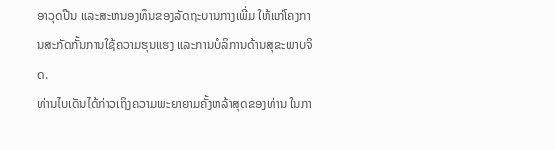ອາວຸດປືນ ແລະສະຫນອງທຶນຂອງລັດຖະບານກາງເພີ່ມ ໃຫ້ແກ່ໂຄງການສະກັດກັ້ນການໃຊ້ຄວາມຮຸນແຮງ ແລະການບໍລິການດ້ານສຸຂະພາບຈິດ.
ທ່ານໄບເດັນໄດ້ກ່າວເຖິງຄວາມພະຍາຍາມຄັ້ງຫລ້າສຸດຂອງທ່ານ ໃນກາ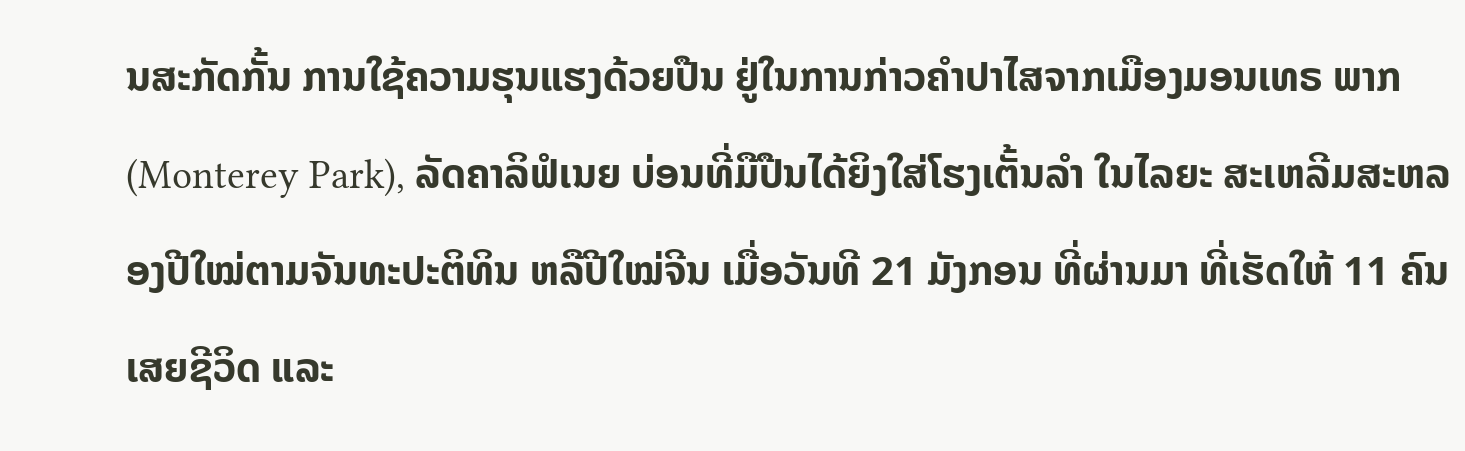ນສະກັດກັ້ນ ການໃຊ້ຄວາມຮຸນແຮງດ້ວຍປືນ ຢູ່ໃນການກ່າວຄຳປາໄສຈາກເມືອງມອນເທຣ ພາກ (Monterey Park), ລັດຄາລິຟໍເນຍ ບ່ອນທີ່ມືປືນໄດ້ຍິງໃສ່ໂຮງເຕັ້ນລຳ ໃນໄລຍະ ສະເຫລີມສະຫລອງປີໃໝ່ຕາມຈັນທະປະຕິທິນ ຫລືປີໃໝ່ຈີນ ເມື່ອວັນທີ 21 ມັງກອນ ທີ່ຜ່ານມາ ທີ່ເຮັດໃຫ້ 11 ຄົນເສຍຊີວິດ ແລະ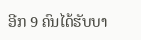ອີກ 9 ຄົນໄດ້ຮັບບາ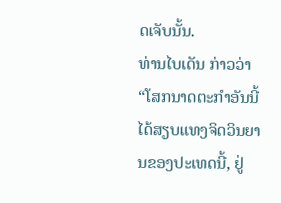ດເຈັບນັ້ນ.
ທ່ານໄບເດັນ ກ່າວວ່າ “ໂສກນາດຕະກຳອັນນີ້ ໄດ້ສຽບແທງຈິດວິນຍານຂອງປະເທດນີ້, ຢູ່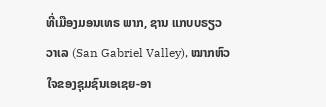ທີ່ເມືອງມອນເທຣ ພາກ, ຊານ ແກບບຣຽວ ວາເລ (San Gabriel Valley), ໝາກຫົວໃຈຂອງຊຸມຊົນເອເຊຍ-ອາ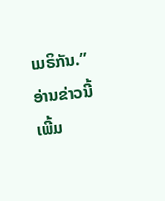ເມຣິກັນ.”
ອ່ານຂ່າວນີ້ເພີ້ມ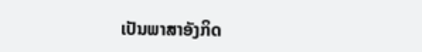ເປັນພາສາອັງກິດ